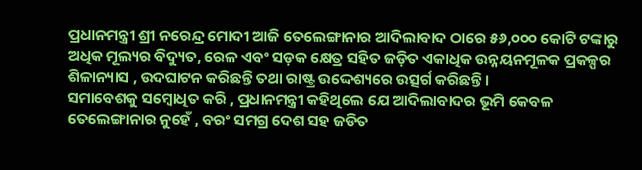ପ୍ରଧାନମନ୍ତ୍ରୀ ଶ୍ରୀ ନରେନ୍ଦ୍ର ମୋଦୀ ଆଜି ତେଲେଙ୍ଗାନାର ଆଦିଲାବାଦ ଠାରେ ୫୬,୦୦୦ କୋଟି ଟଙ୍କାରୁ ଅଧିକ ମୂଲ୍ୟର ବିଦ୍ୟୁତ, ରେଳ ଏବଂ ସଡ଼କ କ୍ଷେତ୍ର ସହିତ ଜଡ଼ିତ ଏକାଧିକ ଉନ୍ନୟନମୂଳକ ପ୍ରକଳ୍ପର ଶିଳାନ୍ୟାସ , ଉଦଘାଟନ କରିଛନ୍ତି ତଥା ରାଷ୍ଟ୍ର ଉଦ୍ଦେଶ୍ୟରେ ଉତ୍ସର୍ଗ କରିଛନ୍ତି ।
ସମାବେଶକୁ ସମ୍ବୋଧିତ କରି , ପ୍ରଧାନମନ୍ତ୍ରୀ କହିଥିଲେ ଯେ ଆଦିଲାବାଦର ଭୂମି କେବଳ ତେଲେଙ୍ଗାନାର ନୁହେଁ , ବରଂ ସମଗ୍ର ଦେଶ ସହ ଜଡିତ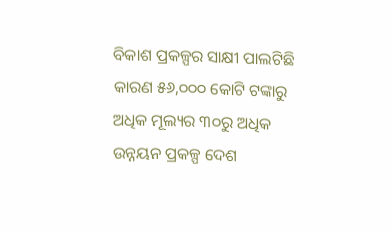ବିକାଶ ପ୍ରକଳ୍ପର ସାକ୍ଷୀ ପାଲଟିଛି କାରଣ ୫୬,୦୦୦ କୋଟି ଟଙ୍କାରୁ ଅଧିକ ମୂଲ୍ୟର ୩୦ରୁ ଅଧିକ ଉନ୍ନୟନ ପ୍ରକଳ୍ପ ଦେଶ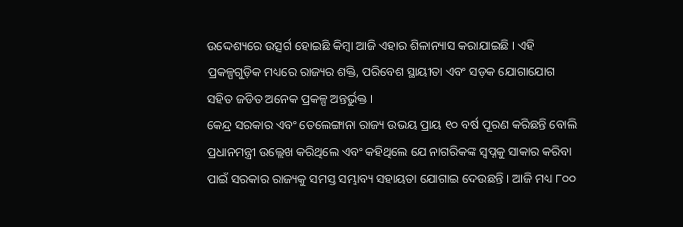ଉଦ୍ଦେଶ୍ୟରେ ଉତ୍ସର୍ଗ ହୋଇଛି କିମ୍ବା ଆଜି ଏହାର ଶିଳାନ୍ୟାସ କରାଯାଇଛି । ଏହି ପ୍ରକଳ୍ପଗୁଡ଼ିକ ମଧ୍ୟରେ ରାଜ୍ୟର ଶକ୍ତି, ପରିବେଶ ସ୍ଥାୟୀତା ଏବଂ ସଡ଼କ ଯୋଗାଯୋଗ ସହିତ ଜଡିତ ଅନେକ ପ୍ରକଳ୍ପ ଅନ୍ତର୍ଭୁକ୍ତ ।
କେନ୍ଦ୍ର ସରକାର ଏବଂ ତେଲେଙ୍ଗାନା ରାଜ୍ୟ ଉଭୟ ପ୍ରାୟ ୧୦ ବର୍ଷ ପୂରଣ କରିଛନ୍ତି ବୋଲି ପ୍ରଧାନମନ୍ତ୍ରୀ ଉଲ୍ଲେଖ କରିଥିଲେ ଏବଂ କହିଥିଲେ ଯେ ନାଗରିକଙ୍କ ସ୍ୱପ୍ନକୁ ସାକାର କରିବା ପାଇଁ ସରକାର ରାଜ୍ୟକୁ ସମସ୍ତ ସମ୍ଭାବ୍ୟ ସହାୟତା ଯୋଗାଇ ଦେଉଛନ୍ତି । ଆଜି ମଧ୍ୟ ୮୦୦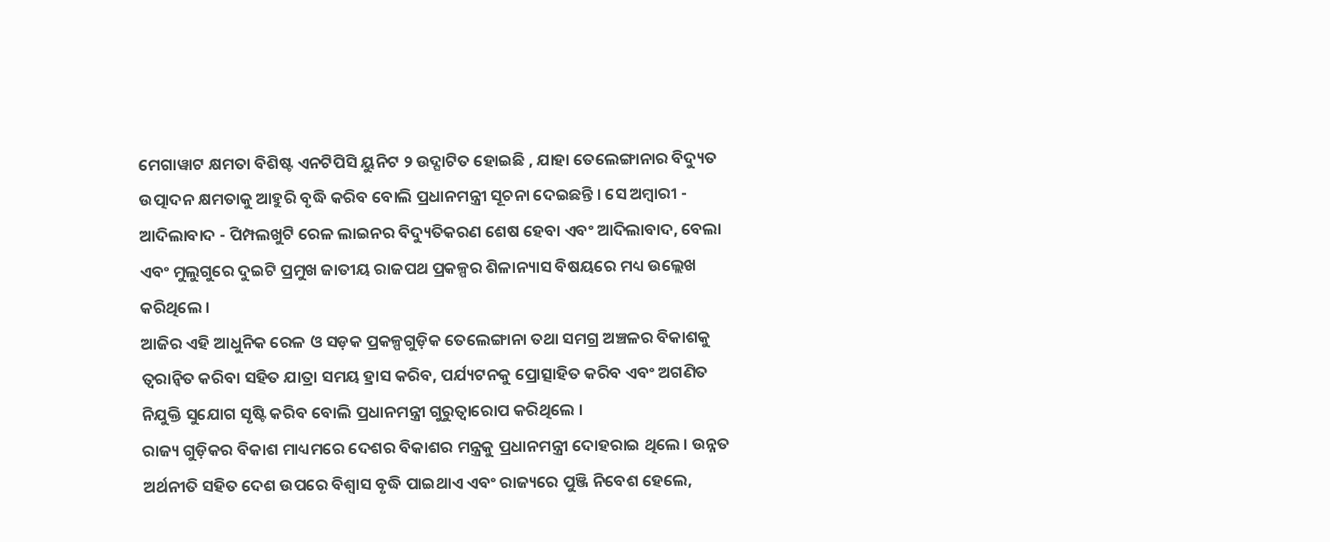ମେଗାୱାଟ କ୍ଷମତା ବିଶିଷ୍ଟ ଏନଟିପିସି ୟୁନିଟ ୨ ଉଦ୍ଘାଟିତ ହୋଇଛି , ଯାହା ତେଲେଙ୍ଗାନାର ବିଦ୍ୟୁତ ଉତ୍ପାଦନ କ୍ଷମତାକୁ ଆହୁରି ବୃଦ୍ଧି କରିବ ବୋଲି ପ୍ରଧାନମନ୍ତ୍ରୀ ସୂଚନା ଦେଇଛନ୍ତି । ସେ ଅମ୍ବାରୀ - ଆଦିଲାବାଦ - ପିମ୍ପଲଖୁଟି ରେଳ ଲାଇନର ବିଦ୍ୟୁତିକରଣ ଶେଷ ହେବା ଏବଂ ଆଦିଲାବାଦ, ବେଲା ଏବଂ ମୁଲୁଗୁରେ ଦୁଇଟି ପ୍ରମୁଖ ଜାତୀୟ ରାଜପଥ ପ୍ରକଳ୍ପର ଶିଳାନ୍ୟାସ ବିଷୟରେ ମଧ୍ୟ ଉଲ୍ଲେଖ କରିଥିଲେ ।
ଆଜିର ଏହି ଆଧୁନିକ ରେଳ ଓ ସଡ଼କ ପ୍ରକଳ୍ପଗୁଡ଼ିକ ତେଲେଙ୍ଗାନା ତଥା ସମଗ୍ର ଅଞ୍ଚଳର ବିକାଶକୁ ତ୍ୱରାନ୍ୱିତ କରିବା ସହିତ ଯାତ୍ରା ସମୟ ହ୍ରାସ କରିବ, ପର୍ଯ୍ୟଟନକୁ ପ୍ରୋତ୍ସାହିତ କରିବ ଏବଂ ଅଗଣିତ ନିଯୁକ୍ତି ସୁଯୋଗ ସୃଷ୍ଟି କରିବ ବୋଲି ପ୍ରଧାନମନ୍ତ୍ରୀ ଗୁରୁତ୍ୱାରୋପ କରିଥିଲେ ।
ରାଜ୍ୟ ଗୁଡ଼ିକର ବିକାଶ ମାଧ୍ୟମରେ ଦେଶର ବିକାଶର ମନ୍ତ୍ରକୁ ପ୍ରଧାନମନ୍ତ୍ରୀ ଦୋହରାଇ ଥିଲେ । ଉନ୍ନତ ଅର୍ଥନୀତି ସହିତ ଦେଶ ଉପରେ ବିଶ୍ୱାସ ବୃଦ୍ଧି ପାଇଥାଏ ଏବଂ ରାଜ୍ୟରେ ପୁଞ୍ଜି ନିବେଶ ହେଲେ,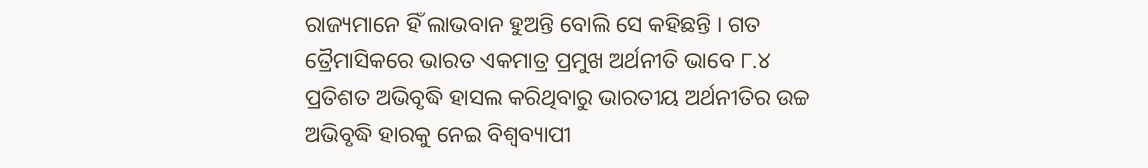ରାଜ୍ୟମାନେ ହିଁ ଲାଭବାନ ହୁଅନ୍ତି ବୋଲି ସେ କହିଛନ୍ତି । ଗତ ତ୍ରୈମାସିକରେ ଭାରତ ଏକମାତ୍ର ପ୍ରମୁଖ ଅର୍ଥନୀତି ଭାବେ ୮.୪ ପ୍ରତିଶତ ଅଭିବୃଦ୍ଧି ହାସଲ କରିଥିବାରୁ ଭାରତୀୟ ଅର୍ଥନୀତିର ଉଚ୍ଚ ଅଭିବୃଦ୍ଧି ହାରକୁ ନେଇ ବିଶ୍ୱବ୍ୟାପୀ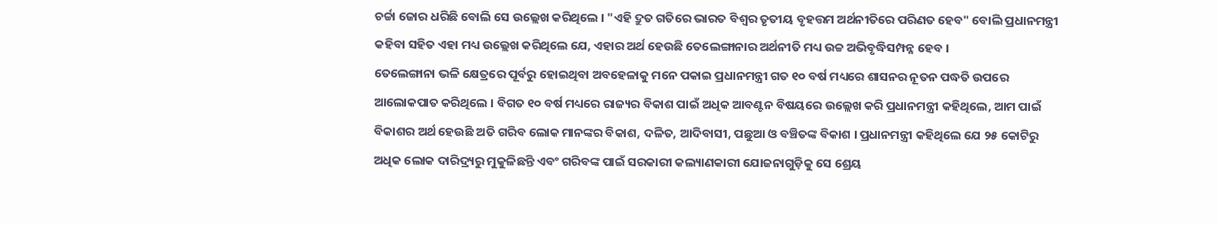ଚର୍ଚ୍ଚା ଜୋର ଧରିଛି ବୋଲି ସେ ଉଲ୍ଲେଖ କରିଥିଲେ । "ଏହି ଦ୍ରୁତ ଗତିରେ ଭାରତ ବିଶ୍ୱର ତୃତୀୟ ବୃହତ୍ତମ ଅର୍ଥନୀତିରେ ପରିଣତ ହେବ" ବୋଲି ପ୍ରଧାନମନ୍ତ୍ରୀ କହିବା ସହିତ ଏହା ମଧ୍ୟ ଉଲ୍ଲେଖ କରିଥିଲେ ଯେ, ଏହାର ଅର୍ଥ ହେଉଛି ତେଲେଙ୍ଗାନାର ଅର୍ଥନୀତି ମଧ୍ୟ ଉଚ୍ଚ ଅଭିବୃଦ୍ଧିସମ୍ପନ୍ନ ହେବ ।
ତେଲେଙ୍ଗାନା ଭଳି କ୍ଷେତ୍ରରେ ପୂର୍ବରୁ ହୋଇଥିବା ଅବହେଳାକୁ ମନେ ପକାଇ ପ୍ରଧାନମନ୍ତ୍ରୀ ଗତ ୧୦ ବର୍ଷ ମଧ୍ୟରେ ଶାସନର ନୂତନ ପଦ୍ଧତି ଉପରେ ଆଲୋକପାତ କରିଥିଲେ । ବିଗତ ୧୦ ବର୍ଷ ମଧ୍ୟରେ ରାଜ୍ୟର ବିକାଶ ପାଇଁ ଅଧିକ ଆବଣ୍ଟନ ବିଷୟରେ ଉଲ୍ଲେଖ କରି ପ୍ରଧାନମନ୍ତ୍ରୀ କହିଥିଲେ, ଆମ ପାଇଁ ବିକାଶର ଅର୍ଥ ହେଉଛି ଅତି ଗରିବ ଲୋକ ମାନଙ୍କର ବିକାଶ, ଦଳିତ, ଆଦିବାସୀ, ପଛୁଆ ଓ ବଞ୍ଚିତଙ୍କ ବିକାଶ । ପ୍ରଧାନମନ୍ତ୍ରୀ କହିଥିଲେ ଯେ ୨୫ କୋଟିରୁ ଅଧିକ ଲୋକ ଦାରିଦ୍ର୍ୟରୁ ମୁକୁଳିଛନ୍ତି ଏବଂ ଗରିବଙ୍କ ପାଇଁ ସରକାରୀ କଲ୍ୟାଣକାରୀ ଯୋଜନାଗୁଡ଼ିକୁ ସେ ଶ୍ରେୟ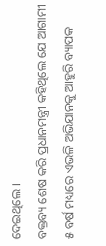ଦେଇଥିଲେ ।
ବକ୍ତବ୍ୟ ଶେଷ କରି ପ୍ରଧାନମନ୍ତ୍ରୀ କହିଥିଲେ ଯେ ଆଗାମୀ ୫ ବର୍ଷ ମଧ୍ୟରେ ଏଭଳି ଅଭିଯାନକୁ ଆହୁରି ବ୍ୟାପକ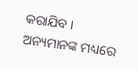କରାଯିବ । ଅନ୍ୟମାନଙ୍କ ମଧ୍ୟରେ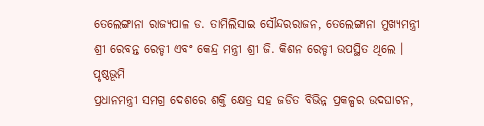ତେଲେଙ୍ଗାନା ରାଜ୍ୟପାଳ ଡ. ତାମିଲିସାଇ ସୌନ୍ଦରରାଜନ, ତେଲେଙ୍ଗାନା ମୁଖ୍ୟମନ୍ତ୍ରୀ ଶ୍ରୀ ରେବନ୍ତ ରେଡ୍ଡୀ ଏବଂ କେନ୍ଦ୍ର ମନ୍ତ୍ରୀ ଶ୍ରୀ ଜି. କିଶନ ରେଡ୍ଡୀ ଉପସ୍ଥିତ ଥିଲେ ।
ପୃଷ୍ଠଭୂମି
ପ୍ରଧାନମନ୍ତ୍ରୀ ସମଗ୍ର ଦେଶରେ ଶକ୍ତି କ୍ଷେତ୍ର ସହ ଜଡିତ ବିଭିନ୍ନ ପ୍ରକଳ୍ପର ଉଦଘାଟନ,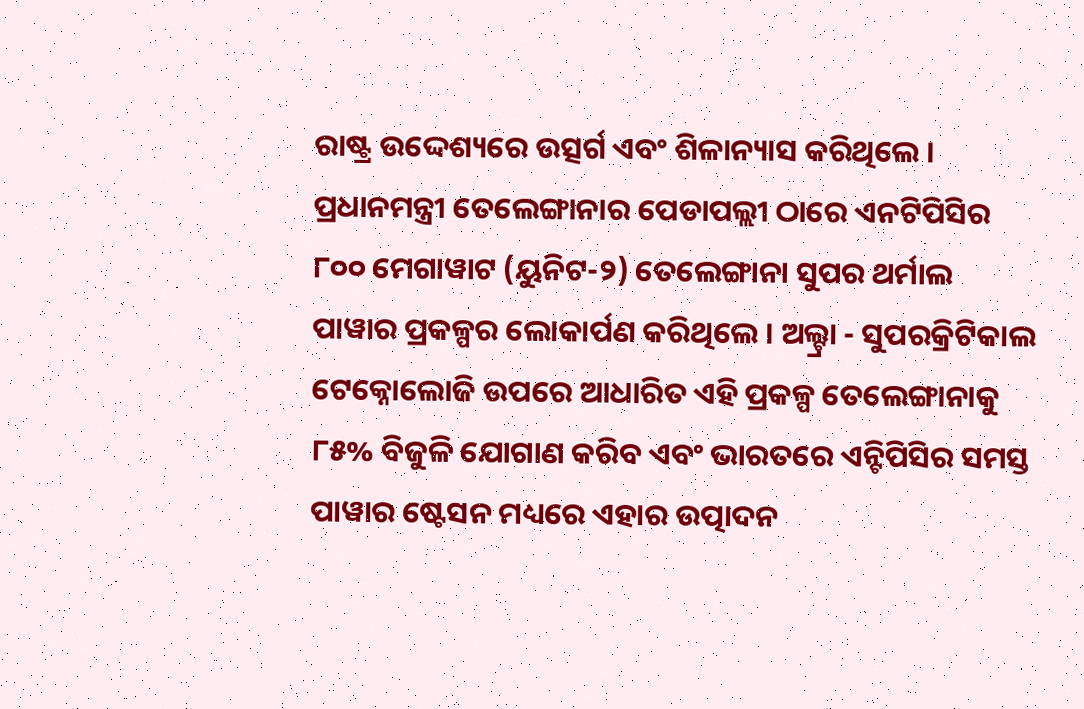ରାଷ୍ଟ୍ର ଉଦ୍ଦେଶ୍ୟରେ ଉତ୍ସର୍ଗ ଏବଂ ଶିଳାନ୍ୟାସ କରିଥିଲେ । ପ୍ରଧାନମନ୍ତ୍ରୀ ତେଲେଙ୍ଗାନାର ପେଡାପଲ୍ଲୀ ଠାରେ ଏନଟିପିସିର ୮୦୦ ମେଗାୱାଟ (ୟୁନିଟ-୨) ତେଲେଙ୍ଗାନା ସୁପର ଥର୍ମାଲ ପାୱାର ପ୍ରକଳ୍ପର ଲୋକାର୍ପଣ କରିଥିଲେ । ଅଲ୍ଟ୍ରା - ସୁପରକ୍ରିଟିକାଲ ଟେକ୍ନୋଲୋଜି ଉପରେ ଆଧାରିତ ଏହି ପ୍ରକଳ୍ପ ତେଲେଙ୍ଗାନାକୁ ୮୫% ବିଜୁଳି ଯୋଗାଣ କରିବ ଏବଂ ଭାରତରେ ଏନ୍ଟିପିସିର ସମସ୍ତ ପାୱାର ଷ୍ଟେସନ ମଧ୍ୟରେ ଏହାର ଉତ୍ପାଦନ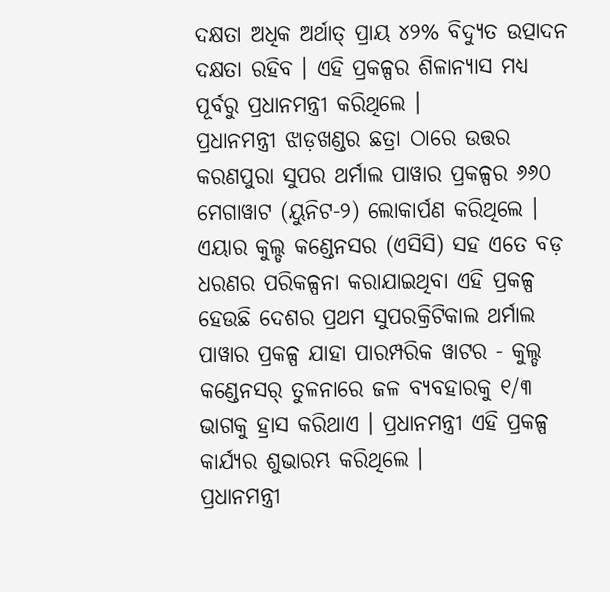ଦକ୍ଷତା ଅଧିକ ଅର୍ଥାତ୍ ପ୍ରାୟ ୪୨% ବିଦ୍ୟୁତ ଉତ୍ପାଦନ ଦକ୍ଷତା ରହିବ । ଏହି ପ୍ରକଳ୍ପର ଶିଳାନ୍ୟାସ ମଧ୍ୟ ପୂର୍ବରୁ ପ୍ରଧାନମନ୍ତ୍ରୀ କରିଥିଲେ ।
ପ୍ରଧାନମନ୍ତ୍ରୀ ଝାଡ଼ଖଣ୍ଡର ଛତ୍ରା ଠାରେ ଉତ୍ତର କରଣପୁରା ସୁପର ଥର୍ମାଲ ପାୱାର ପ୍ରକଳ୍ପର ୬୬୦ ମେଗାୱାଟ (ୟୁନିଟ-୨) ଲୋକାର୍ପଣ କରିଥିଲେ । ଏୟାର କୁଲ୍ଡ କଣ୍ଡେନସର (ଏସିସି) ସହ ଏତେ ବଡ଼ ଧରଣର ପରିକଳ୍ପନା କରାଯାଇଥିବା ଏହି ପ୍ରକଳ୍ପ ହେଉଛି ଦେଶର ପ୍ରଥମ ସୁପରକ୍ରିଟିକାଲ ଥର୍ମାଲ ପାୱାର ପ୍ରକଳ୍ପ ଯାହା ପାରମ୍ପରିକ ୱାଟର - କୁଲ୍ଡ କଣ୍ଡେନସର୍ ତୁଳନାରେ ଜଳ ବ୍ୟବହାରକୁ ୧/୩ ଭାଗକୁ ହ୍ରାସ କରିଥାଏ । ପ୍ରଧାନମନ୍ତ୍ରୀ ଏହି ପ୍ରକଳ୍ପ କାର୍ଯ୍ୟର ଶୁଭାରମ୍ଭ କରିଥିଲେ ।
ପ୍ରଧାନମନ୍ତ୍ରୀ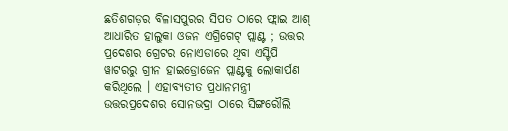ଛତିଶଗଡ଼ର ବିଳାସପୁରର ସିପତ ଠାରେ ଫ୍ଲାଇ ଆଶ୍ ଆଧାରିତ ହାଲୁକା ଓଜନ ଏଗ୍ରିଗେଟ୍ ପ୍ଲାଣ୍ଟ ; ଉତ୍ତର ପ୍ରଦେଶର ଗ୍ରେଟର ନୋଏଡାରେ ଥିବା ଏସ୍ଟିପି ୱାଟରରୁ ଗ୍ରୀନ ହାଇଡ୍ରୋଜେନ ପ୍ଲାଣ୍ଟକୁ ଲୋକାର୍ପଣ କରିଥିଲେ । ଏହାବ୍ୟତୀତ ପ୍ରଧାନମନ୍ତ୍ରୀ ଉତ୍ତରପ୍ରଦେଶର ସୋନଭଦ୍ରା ଠାରେ ସିଙ୍ଗରୌଲି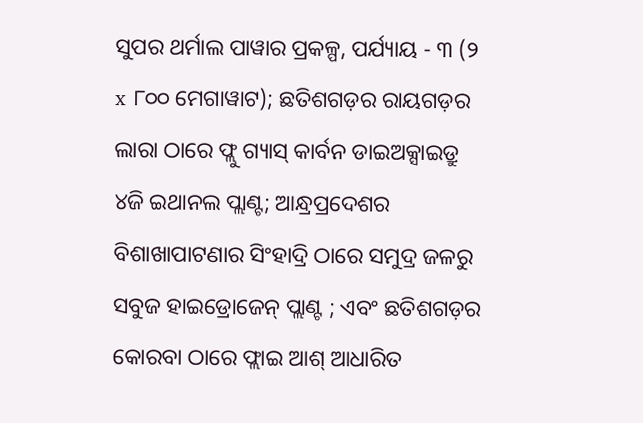ସୁପର ଥର୍ମାଲ ପାୱାର ପ୍ରକଳ୍ପ, ପର୍ଯ୍ୟାୟ - ୩ (୨ x ୮୦୦ ମେଗାୱାଟ); ଛତିଶଗଡ଼ର ରାୟଗଡ଼ର ଲାରା ଠାରେ ଫ୍ଲୁ ଗ୍ୟାସ୍ କାର୍ବନ ଡାଇଅକ୍ସାଇଡ୍ରୁ ୪ଜି ଇଥାନଲ ପ୍ଲାଣ୍ଟ; ଆନ୍ଧ୍ରପ୍ରଦେଶର ବିଶାଖାପାଟଣାର ସିଂହାଦ୍ରି ଠାରେ ସମୁଦ୍ର ଜଳରୁ ସବୁଜ ହାଇଡ୍ରୋଜେନ୍ ପ୍ଲାଣ୍ଟ ; ଏବଂ ଛତିଶଗଡ଼ର କୋରବା ଠାରେ ଫ୍ଲାଇ ଆଶ୍ ଆଧାରିତ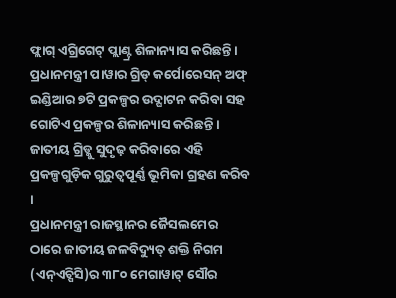ଫ୍ଲାଗ୍ ଏଗ୍ରିଗେଟ୍ ପ୍ଲାଣ୍ଟ୍ର ଶିଳାନ୍ୟାସ କରିଛନ୍ତି ।
ପ୍ରଧାନମନ୍ତ୍ରୀ ପାୱାର ଗ୍ରିଡ୍ କର୍ପୋରେସନ୍ ଅଫ୍ ଇଣ୍ଡିଆର ୭ଟି ପ୍ରକଳ୍ପର ଉଦ୍ଘାଟନ କରିବା ସହ ଗୋଟିଏ ପ୍ରକଳ୍ପର ଶିଳାନ୍ୟାସ କରିଛନ୍ତି । ଜାତୀୟ ଗ୍ରିଡ୍କୁ ସୁଦୃଢ଼ କରିବାରେ ଏହି ପ୍ରକଳ୍ପଗୁଡ଼ିକ ଗୁରୁତ୍ୱପୂର୍ଣ୍ଣ ଭୂମିକା ଗ୍ରହଣ କରିବ ।
ପ୍ରଧାନମନ୍ତ୍ରୀ ରାଜସ୍ଥାନର ଜୈସଲମେର ଠାରେ ଜାତୀୟ ଜଳବିଦ୍ୟୁତ୍ ଶକ୍ତି ନିଗମ (ଏନ୍ଏଚ୍ପିସି)ର ୩୮୦ ମେଗାୱାଟ୍ ସୌର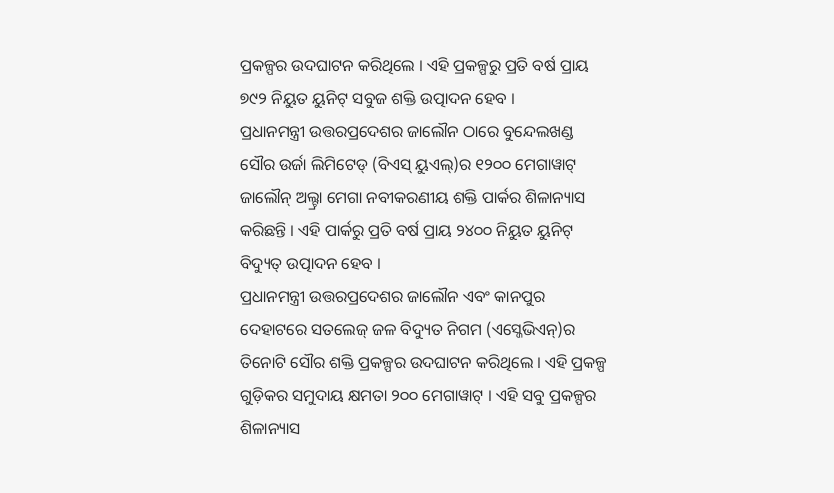ପ୍ରକଳ୍ପର ଉଦଘାଟନ କରିଥିଲେ । ଏହି ପ୍ରକଳ୍ପରୁ ପ୍ରତି ବର୍ଷ ପ୍ରାୟ ୭୯୨ ନିୟୁତ ୟୁନିଟ୍ ସବୁଜ ଶକ୍ତି ଉତ୍ପାଦନ ହେବ ।
ପ୍ରଧାନମନ୍ତ୍ରୀ ଉତ୍ତରପ୍ରଦେଶର ଜାଲୌନ ଠାରେ ବୁନ୍ଦେଲଖଣ୍ଡ ସୌର ଉର୍ଜା ଲିମିଟେଡ୍ (ବିଏସ୍ ୟୁଏଲ୍)ର ୧୨୦୦ ମେଗାୱାଟ୍ ଜାଲୌନ୍ ଅଲ୍ଟ୍ରା ମେଗା ନବୀକରଣୀୟ ଶକ୍ତି ପାର୍କର ଶିଳାନ୍ୟାସ କରିଛନ୍ତି । ଏହି ପାର୍କରୁ ପ୍ରତି ବର୍ଷ ପ୍ରାୟ ୨୪୦୦ ନିୟୁତ ୟୁନିଟ୍ ବିଦ୍ୟୁତ୍ ଉତ୍ପାଦନ ହେବ ।
ପ୍ରଧାନମନ୍ତ୍ରୀ ଉତ୍ତରପ୍ରଦେଶର ଜାଲୌନ ଏବଂ କାନପୁର ଦେହାଟରେ ସତଲେଜ୍ ଜଳ ବିଦ୍ୟୁତ ନିଗମ (ଏସ୍ଜେଭିଏନ୍)ର ତିନୋଟି ସୌର ଶକ୍ତି ପ୍ରକଳ୍ପର ଉଦଘାଟନ କରିଥିଲେ । ଏହି ପ୍ରକଳ୍ପ ଗୁଡ଼ିକର ସମୁଦାୟ କ୍ଷମତା ୨୦୦ ମେଗାୱାଟ୍ । ଏହି ସବୁ ପ୍ରକଳ୍ପର ଶିଳାନ୍ୟାସ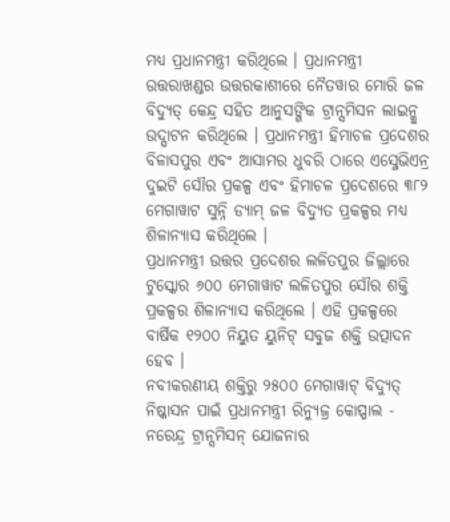ମଧ୍ୟ ପ୍ରଧାନମନ୍ତ୍ରୀ କରିଥିଲେ । ପ୍ରଧାନମନ୍ତ୍ରୀ ଉତ୍ତରାଖଣ୍ଡର ଉତ୍ତରକାଶୀରେ ନୈତୱାର ମୋରି ଜଳ ବିଦ୍ୟୁତ୍ କେନ୍ଦ୍ର ସହିତ ଆନୁସଙ୍ଗିକ ଟ୍ରାନ୍ସମିସନ ଲାଇନ୍କୁ ଉଦ୍ଘାଟନ କରିଥିଲେ । ପ୍ରଧାନମନ୍ତ୍ରୀ ହିମାଚଳ ପ୍ରଦେଶର ବିଳାସପୁର ଏବଂ ଆସାମର ଧୁବରି ଠାରେ ଏସ୍ଜେଭିଏନ୍ର ଦୁଇଟି ସୌର ପ୍ରକଳ୍ପ ଏବଂ ହିମାଚଳ ପ୍ରଦେଶରେ ୩୮୨ ମେଗାୱାଟ ସୁନ୍ନି ଡ୍ୟାମ୍ ଜଳ ବିଦ୍ୟୁତ ପ୍ରକଳ୍ପର ମଧ୍ୟ ଶିଳାନ୍ୟାସ କରିଥିଲେ ।
ପ୍ରଧାନମନ୍ତ୍ରୀ ଉତ୍ତର ପ୍ରଦେଶର ଲଳିତପୁର ଜିଲ୍ଲାରେ ଟୁସ୍କୋର ୬୦୦ ମେଗାୱାଟ ଲଳିତପୁର ସୌର ଶକ୍ତି ପ୍ରକଳ୍ପର ଶିଳାନ୍ୟାସ କରିଥିଲେ । ଏହି ପ୍ରକଳ୍ପରେ ବାର୍ଷିକ ୧୨୦୦ ନିୟୁତ ୟୁନିଟ୍ ସବୁଜ ଶକ୍ତି ଉତ୍ପାଦନ ହେବ ।
ନବୀକରଣୀୟ ଶକ୍ତିରୁ ୨୫୦୦ ମେଗାୱାଟ୍ ବିଦ୍ୟୁତ୍ ନିଷ୍କାସନ ପାଇଁ ପ୍ରଧାନମନ୍ତ୍ରୀ ରିନ୍ୟୁଜ୍ର କୋପ୍ପାଲ - ନରେନ୍ଦ୍ର ଟ୍ରାନ୍ସମିସନ୍ ଯୋଜନାର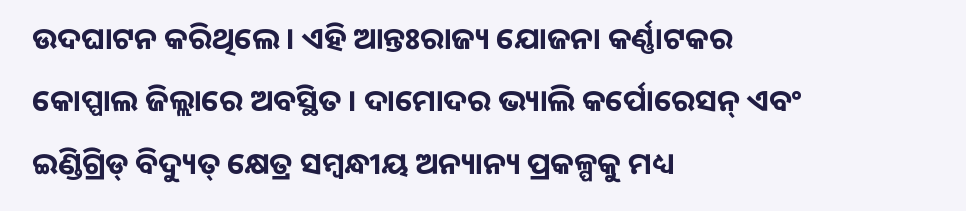ଉଦଘାଟନ କରିଥିଲେ । ଏହି ଆନ୍ତଃରାଜ୍ୟ ଯୋଜନା କର୍ଣ୍ଣାଟକର କୋପ୍ପାଲ ଜିଲ୍ଲାରେ ଅବସ୍ଥିତ । ଦାମୋଦର ଭ୍ୟାଲି କର୍ପୋରେସନ୍ ଏବଂ ଇଣ୍ଡିଗ୍ରିଡ୍ ବିଦ୍ୟୁତ୍ କ୍ଷେତ୍ର ସମ୍ବନ୍ଧୀୟ ଅନ୍ୟାନ୍ୟ ପ୍ରକଳ୍ପକୁ ମଧ୍ୟ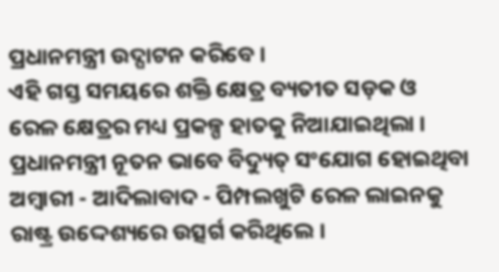ପ୍ରଧାନମନ୍ତ୍ରୀ ଉଦ୍ଘାଟନ କରିବେ ।
ଏହି ଗସ୍ତ ସମୟରେ ଶକ୍ତି କ୍ଷେତ୍ର ବ୍ୟତୀତ ସଡ଼କ ଓ ରେଳ କ୍ଷେତ୍ରର ମଧ୍ୟ ପ୍ରକଳ୍ପ ହାତକୁ ନିଆଯାଇଥିଲା । ପ୍ରଧାନମନ୍ତ୍ରୀ ନୂତନ ଭାବେ ବିଦ୍ୟୁତ୍ ସଂଯୋଗ ହୋଇଥିବା ଅମ୍ବାରୀ - ଆଦିଲାବାଦ - ପିମ୍ପଲଖୁଟି ରେଳ ଲାଇନକୁ ରାଷ୍ଟ୍ର ଉଦ୍ଦେଶ୍ୟରେ ଉତ୍ସର୍ଗ କରିଥିଲେ ।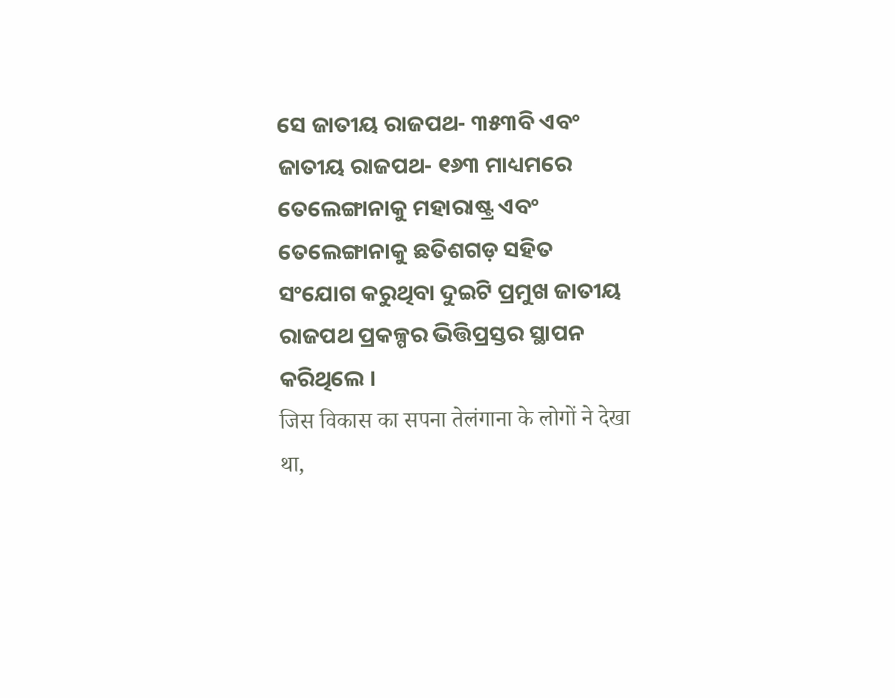ସେ ଜାତୀୟ ରାଜପଥ- ୩୫୩ବି ଏବଂ ଜାତୀୟ ରାଜପଥ- ୧୬୩ ମାଧ୍ୟମରେ ତେଲେଙ୍ଗାନାକୁ ମହାରାଷ୍ଟ୍ର ଏବଂ ତେଲେଙ୍ଗାନାକୁ ଛତିଶଗଡ଼ ସହିତ ସଂଯୋଗ କରୁଥିବା ଦୁଇଟି ପ୍ରମୁଖ ଜାତୀୟ ରାଜପଥ ପ୍ରକଳ୍ପର ଭିତ୍ତିପ୍ରସ୍ତର ସ୍ଥାପନ କରିଥିଲେ ।
जिस विकास का सपना तेलंगाना के लोगों ने देखा था,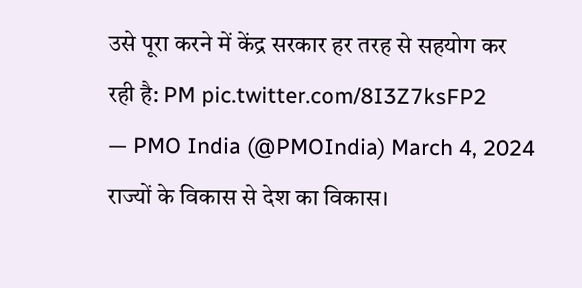उसे पूरा करने में केंद्र सरकार हर तरह से सहयोग कर रही है: PM pic.twitter.com/8I3Z7ksFP2
— PMO India (@PMOIndia) March 4, 2024
राज्यों के विकास से देश का विकास।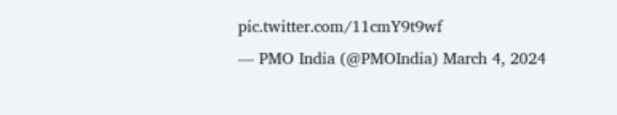pic.twitter.com/11cmY9t9wf
— PMO India (@PMOIndia) March 4, 2024